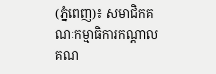(ភ្នំពេញ)៖ សមាជិកគណៈកម្មាធិការកណ្ដាល គណ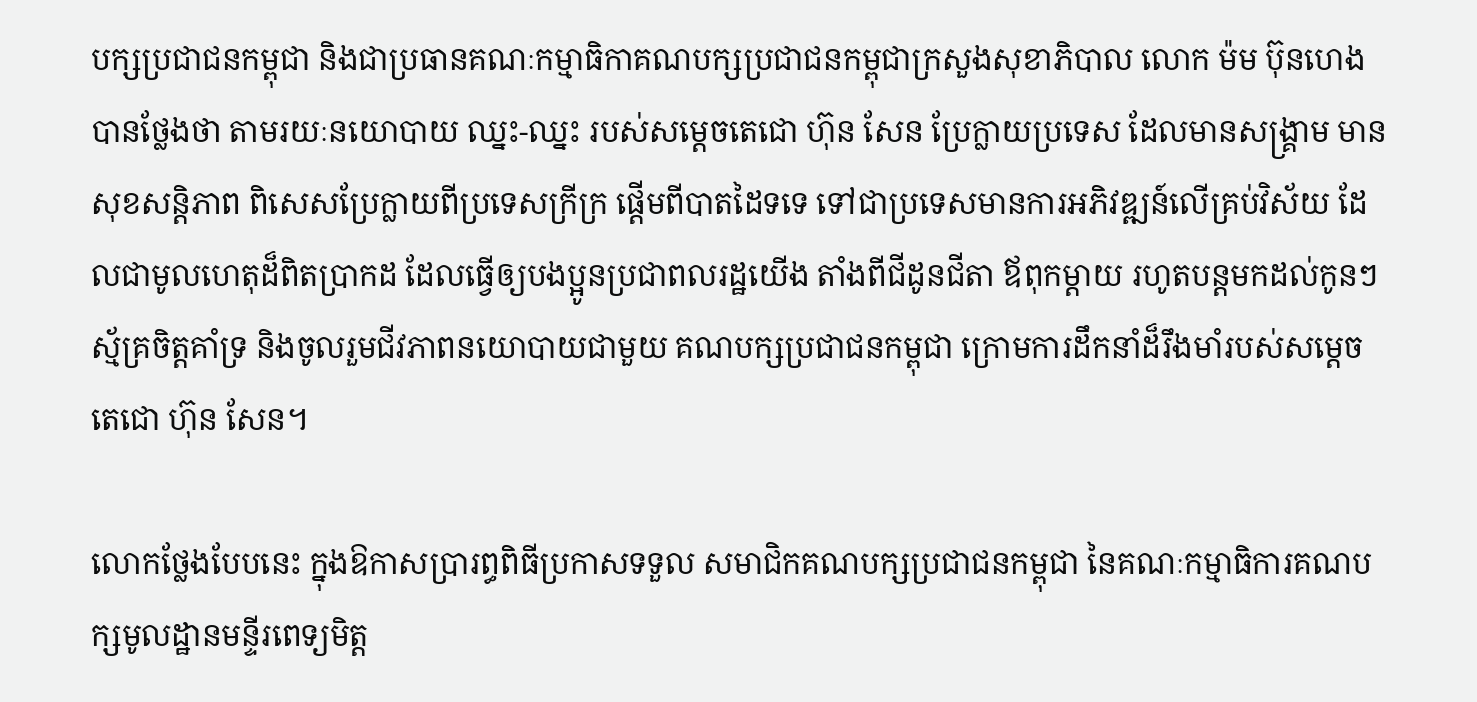បក្សប្រជាជនកម្ពុជា និងជាប្រធានគណៈកម្មាធិកាគណបក្សប្រជាជនកម្ពុជាក្រសួងសុខាភិបាល លោក ម៉ម ប៊ុនហេង បានថ្លែងថា តាមរយៈនយោបាយ ឈ្នះ-ឈ្នះ របស់សម្ដេចតេជោ ហ៊ុន សែន ប្រែក្លាយប្រទេស ដែលមានសង្គ្រាម មានសុខសន្ដិភាព ពិសេសប្រែក្លាយពីប្រទេសក្រីក្រ ផ្តើមពីបាតដៃទទេ ទៅជាប្រទេសមានការអភិវឌ្ឍន៍លើគ្រប់វិស័យ ដែលជាមូលហេតុដ៏ពិតប្រាកដ ដែលធ្វើឲ្យបងប្អូនប្រជាពលរដ្ឋយើង តាំងពីជីដូនជីតា ឪពុកម្ដាយ រហូតបន្ដមកដល់កូនៗ ស័្មគ្រចិត្ដគាំទ្រ និងចូលរួមជីវភាពនយោបាយជាមួយ គណបក្សប្រជាជនកម្ពុជា ក្រោមការដឹកនាំដ៏រឹងមាំរបស់សម្ដេចតេជោ ហ៊ុន សែន។

លោកថ្លែងបែបនេះ ក្នុងឱកាសប្រារព្ធពិធីប្រកាសទទួល សមាជិកគណបក្សប្រជាជនកម្ពុជា នៃគណៈកម្មាធិការគណបក្សមូលដ្ឋានមន្ទីរពេទ្យមិត្ដ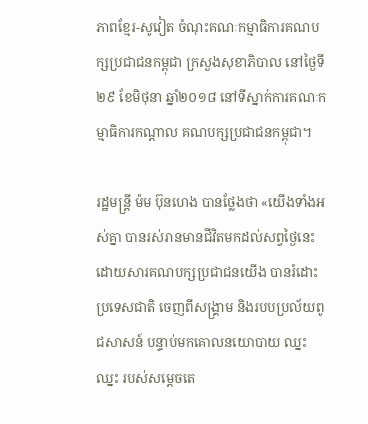ភាពខ្មែរ-សូវៀត ចំណុះគណៈកម្មាធិការគណបក្សប្រជាជនកម្ពុជា ក្រសួងសុខាភិបាល នៅថ្ងៃទី២៩ ខែមិថុនា ឆ្នាំ២០១៨ នៅទីស្នាក់ការគណៈកម្មាធិការកណ្ដាល គណបក្សប្រជាជនកម្ពុជា។

រដ្ឋមន្ដ្រី ម៉ម ប៊ុនហេង បានថ្លែងថា «យើងទាំងអស់គ្នា បានរស់រានមានជីវិតមកដល់សព្វថ្ងៃនេះ ដោយសារគណបក្សប្រជាជនយើង បានរំដោះប្រទេសជាតិ ចេញពីសង្គ្រាម និងរបបប្រល័យពូជសាសន៍ បន្ទាប់មកគោលនយោបាយ ឈ្នះ ឈ្នះ របស់សម្ដេចតេ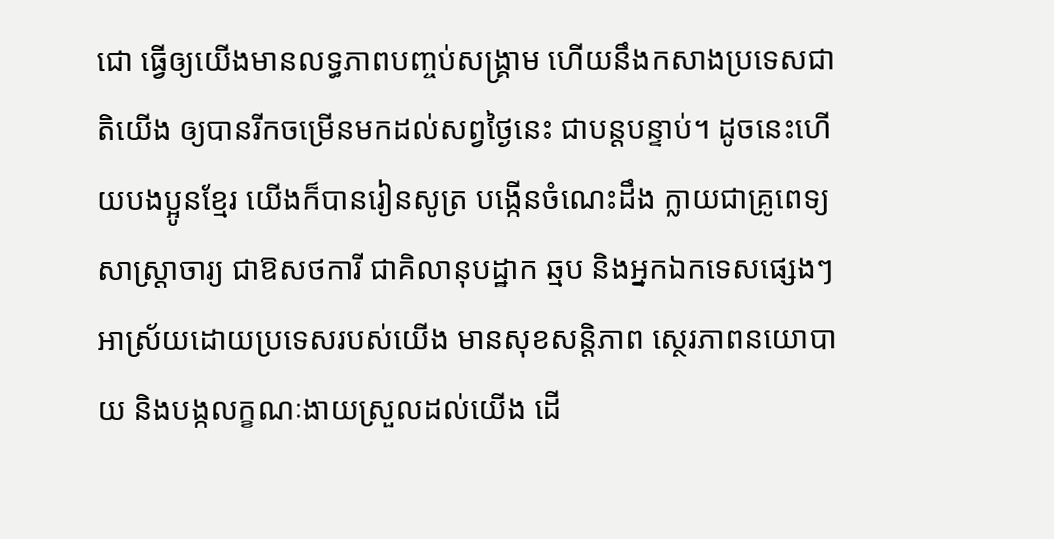ជោ ធ្វើឲ្យយើងមានលទ្ធភាពបញ្ចប់សង្គ្រាម ហើយនឹងកសាងប្រទេសជាតិយើង ឲ្យបានរីកចម្រើនមកដល់សព្វថ្ងៃនេះ ជាបន្ដបន្ទាប់។ ដូចនេះហើយបងប្អូនខ្មែរ យើងក៏បានរៀនសូត្រ បង្កើនចំណេះដឹង ក្លាយជាគ្រូពេទ្យ សាស្ដ្រាចារ្យ ជាឱសថការី ជាគិលានុបដ្ឋាក ឆ្មប និងអ្នកឯកទេសផ្សេងៗអាស្រ័យដោយប្រទេសរបស់យើង មានសុខសន្ដិភាព ស្ថេរភាពនយោបាយ និងបង្កលក្ខណៈងាយស្រួលដល់យើង ដើ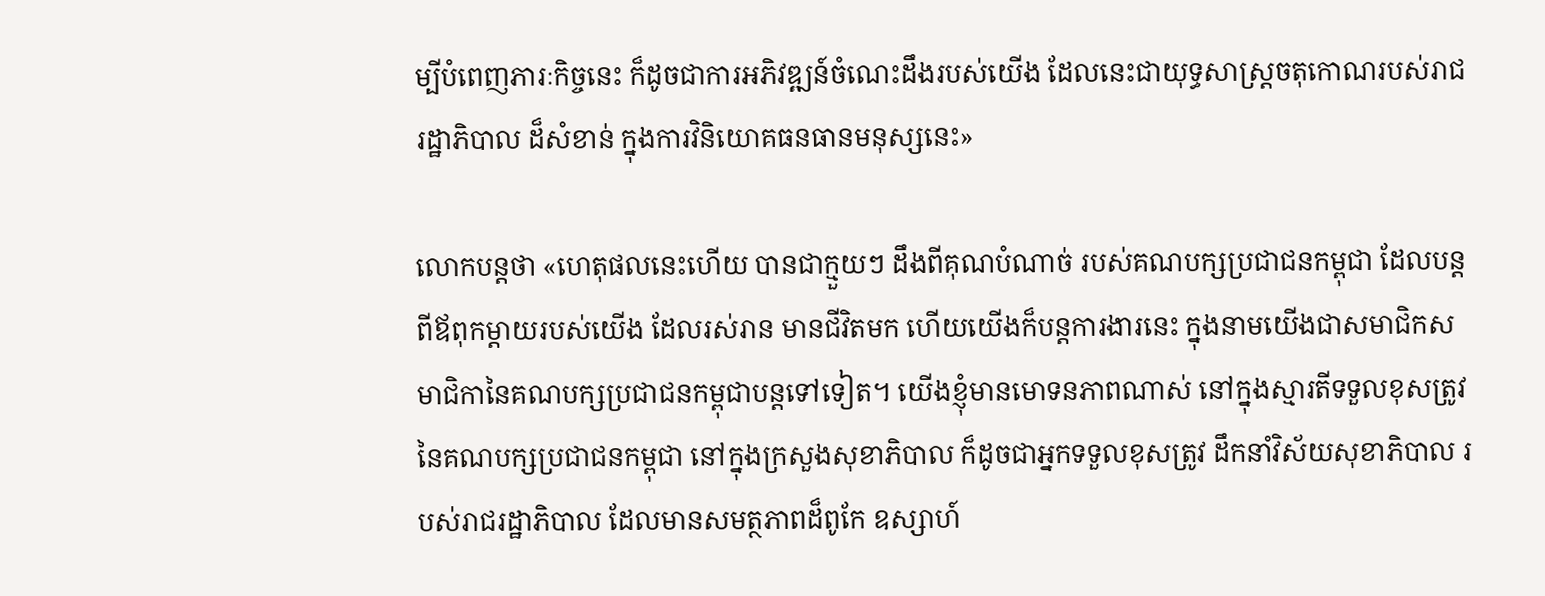ម្បីបំពេញភារៈកិច្ចនេះ ក៏ដូចជាការអភិវឌ្ឍន៍ចំណេះដឹងរបស់យើង ដែលនេះជាយុទ្ធសាស្ដ្រចតុកោណរបស់រាជរដ្ឋាភិបាល ដ៏សំខាន់ ក្នុងការវិនិយោគធនធានមនុស្សនេះ»

លោកបន្ដថា «ហេតុផលនេះហើយ បានជាក្មួយៗ ដឹងពីគុណបំណាច់ របស់គណបក្សប្រជាជនកម្ពុជា ដែលបន្ដពីឪពុកម្ដាយរបស់យើង ដែលរស់រាន មានជីវិតមក ហើយយើងក៏បន្ដការងារនេះ ក្នុងនាមយើងជាសមាជិកសមាជិកានៃគណបក្សប្រជាជនកម្ពុជាបន្ដទៅទៀត។ យើងខ្ញុំមានមោទនភាពណាស់ នៅក្នុងស្មារតីទទួលខុសត្រូវនៃគណបក្សប្រជាជនកម្ពុជា នៅក្នុងក្រសួងសុខាភិបាល ក៏ដូចជាអ្នកទទួលខុសត្រូវ ដឹកនាំវិស័យសុខាភិបាល របស់រាជរដ្ឋាភិបាល ដែលមានសមត្ថភាពដ៏ពូកែ ឧស្សាហ៍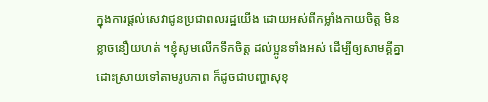ក្នុងការផ្ដល់សេវាជូនប្រជាពលរដ្ឋយើង ដោយអស់ពីកម្លាំងកាយចិត្ដ មិនខ្លាចនឿយហត់ ។ខ្ញុំសូមលើកទឹកចិត្ដ ដល់ប្អូនទាំងអស់ ដើម្បីឲ្យសាមគ្គីគ្នា ដោះស្រាយទៅតាមរូបភាព ក៏ដូចជាបញ្ហាសុខុ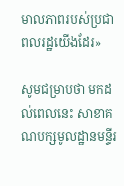មាលភាពរបស់ប្រជាពលរដ្ឋយើងដែរ»

សូមជម្រាបថា មកដល់ពេលនេះ សាខាគណបក្សមូលដ្ឋានមន្ទីរ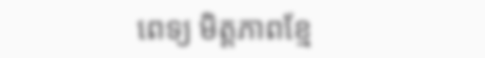ពេទ្យ មិត្ដភាពខ្មែ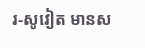រ-សូវៀត មានស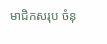មាជិកសរុប ចំនុ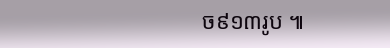ច៩១៣រូប ៕